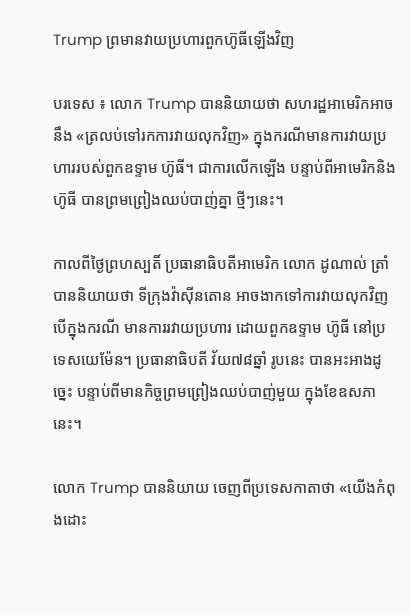Trump ព្រមានវាយប្រហារពួកហ៊ូធីឡើងវិញ

បរទេស ៖ លោក Trump បាននិយាយថា សហរដ្ឋអាមេរិកអាចនឹង «ត្រលប់ទៅរកការវាយលុកវិញ» ក្នុងករណីមានការវាយប្រហាររបស់ពួកឧទ្ទាម ហ៊ូធី។ ជាការលើកឡើង បន្ទាប់ពីអាមេរិកនិងហ៊ូធី បានព្រមព្រៀងឈប់បាញ់គ្នា ថ្មីៗនេះ។

កាលពីថ្ងៃព្រហស្បតិ៍ ប្រធានាធិបតីអាមេរិក លោក ដូណាល់ ត្រាំ បាននិយាយថា ទីក្រុងវ៉ាស៊ីនតោន អាចងាកទៅការវាយលុកវិញ បើក្នុងករណី មានការរវាយប្រហារ ដោយពួកឧទ្ទាម ហ៊ូធី នៅប្រទេសយេម៉ែន។ ប្រធានាធិបតី វ័យ៧៨ឆ្នាំ រូបនេះ បានអះអាងដូច្នេះ បន្ទាប់ពីមានកិច្ចព្រមព្រៀងឈប់បាញ់មួយ ក្នុងខែឧសភានេះ។

លោក Trump បាននិយាយ ចេញពីប្រទេសកាតាថា «យើងកំពុងដោះ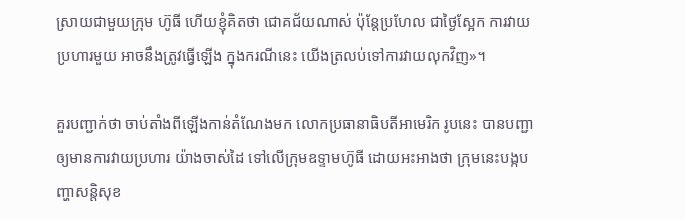ស្រាយជាមួយក្រុម ហ៊ូធី ហើយខ្ញុំគិតថា ជោគជ័យណាស់ ប៉ុន្តែប្រហែល ជាថ្ងៃស្អែក ការវាយប្រហារមួយ អាចនឹងត្រូវធ្វើឡើង ក្នុងករណីនេះ យើងត្រលប់ទៅការវាយលុកវិញ»។

គួរបញ្ជាក់ថា ចាប់តាំងពីឡើងកាន់តំណែងមក លោកប្រធានាធិបតីអាមេរិក រូបនេះ បានបញ្ជាឲ្យមានការវាយប្រហារ យ៉ាងចាស់ដៃ ទៅលើក្រុមឧទ្ទាមហ៊ូធី ដោយអះអាងថា ក្រុមនេះបង្កបញ្ហាសន្តិសុខ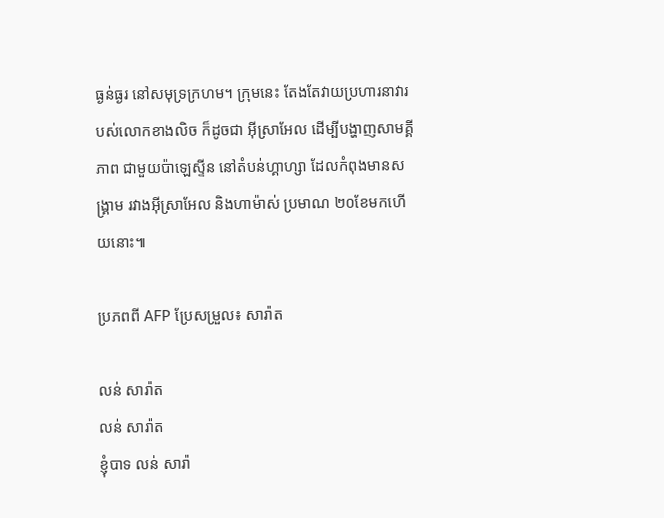ធ្ងន់ធ្ងរ នៅសមុទ្រក្រហម។ ក្រុមនេះ តែងតែវាយប្រហារនាវារបស់លោកខាងលិច ក៏ដូចជា អ៊ីស្រាអែល ដើម្បីបង្ហាញសាមគ្គីភាព ជាមួយប៉ាឡេស្ទីន នៅតំបន់ហ្គាហ្សា ដែលកំពុងមានសង្គ្រាម រវាងអ៊ីស្រាអែល និងហាម៉ាស់ ប្រមាណ ២០ខែមកហើយនោះ៕

ប្រភពពី AFP ប្រែសម្រួល៖ សារ៉ាត

លន់ សារ៉ាត
លន់ សារ៉ាត
ខ្ញុំបាទ លន់ សារ៉ា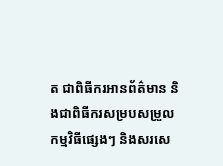ត ជាពិធីករអានព័ត៌មាន និងជាពិធីករសម្របសម្រួលកម្មវិធីផ្សេងៗ និងសរសេ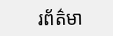រព័ត៌មា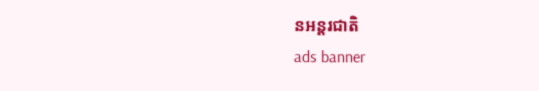នអន្តរជាតិ
ads banner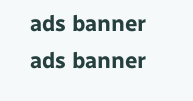ads banner
ads banner